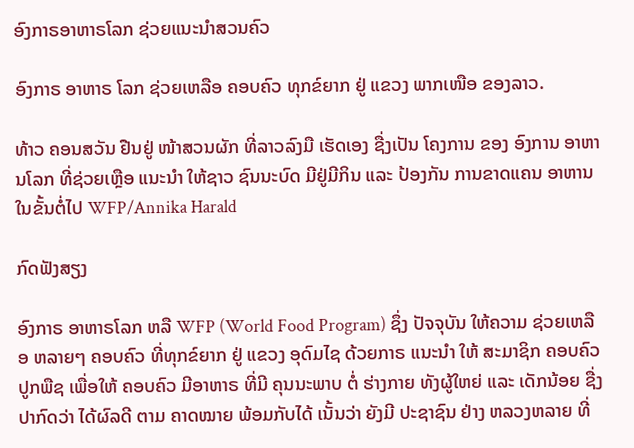ອົງກາຣອາຫາຣໂລກ ຊ່ວຍແນະນໍາສວນຄົວ

ອົງກາຣ ອາຫາຣ ໂລກ ຊ່ວຍເຫລືອ ຄອບຄົວ ທຸກຂ໌ຍາກ ຢູ່ ແຂວງ ພາກເໜືອ ຂອງລາວ.

ທ້າວ ຄອນສວັນ ຢືນຢູ່ ໜ້າສວນຜັກ ທີ່ລາວລົງມື ເຮັດເອງ ຊື່ງເປັນ ໂຄງການ ຂອງ ອົງການ ອາຫານໂລກ ທີ່ຊ່ວຍເຫຼືອ ແນະນໍາ ໃຫ້ຊາວ ຊົນນະບົດ ມີຢູ່ມີກິນ ແລະ ປ້ອງກັນ ການຂາດແຄນ ອາຫານ ໃນຂັ້ນຕໍ່ໄປ WFP/Annika Harald

ກົດຟັງສຽງ

ອົງກາຣ ອາຫາຣໂລກ ຫລື WFP (World Food Program) ຊຶ່ງ ປັຈຈຸບັນ ໃຫ້ຄວາມ ຊ່ວຍເຫລືອ ຫລາຍໆ ຄອບຄົວ ທີ່ທຸກຂ໌ຍາກ ຢູ່ ແຂວງ ອຸດົມໄຊ ດ້ວຍກາຣ ແນະນຳ ໃຫ້ ສະມາຊິກ ຄອບຄົວ ປູກພືຊ ເພື່ອໃຫ້ ຄອບຄົວ ມີອາຫາຣ ທີ່ມີ ຄຸນນະພາບ ຕໍ່ ຮ່າງກາຍ ທັງຜູ້ໃຫຍ່ ແລະ ເດັກນ້ອຍ ຊື່ງ ປາກົດວ່າ ໄດ້ຜົລດີ ຕາມ ຄາດໝາຍ ພ້ອມກັບໄດ້ ເນັ້ນວ່າ ຍັງມີ ປະຊາຊົນ ຢ່າງ ຫລວງຫລາຍ ທີ່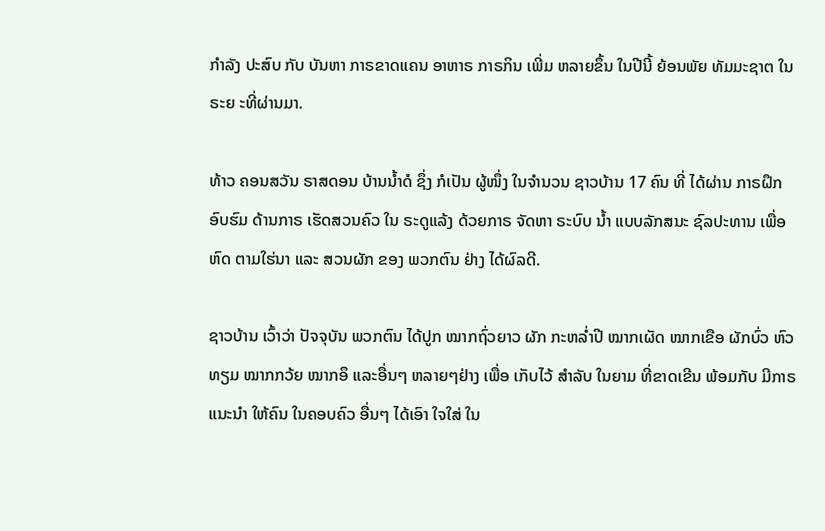ກຳລັງ ປະສົບ ກັບ ບັນຫາ ກາຣຂາດແຄນ ອາຫາຣ ກາຣກິນ ເພີ່ມ ຫລາຍຂຶ້ນ ໃນປີນີ້ ຍ້ອນພັຍ ທັມມະຊາຕ ໃນຣະຍ ະທີ່ຜ່ານມາ.

ທ້າວ ຄອນສວັນ ຣາສດອນ ບ້ານນໍ້າດໍ ຊຶ່ງ ກໍເປັນ ຜູ້ໜຶ່ງ ໃນຈໍານວນ ຊາວບ້ານ 17 ຄົນ ທີ່ ໄດ້ຜ່ານ ກາຣຝຶກ ອົບຮົມ ດ້ານກາຣ ເຮັດສວນຄົວ ໃນ ຣະດູແລ້ງ ດ້ວຍກາຣ ຈັດຫາ ຣະບົບ ນ້ຳ ແບບລັກສນະ ຊົລປະທານ ເພື່ອຫົດ ຕາມໃຮ່ນາ ແລະ ສວນຜັກ ຂອງ ພວກຕົນ ຢ່າງ ໄດ້ຜົລດີ.

ຊາວບ້ານ ເວົ້າວ່າ ປັຈຈຸບັນ ພວກຕົນ ໄດ້ປູກ ໝາກຖົ່ວຍາວ ຜັກ ກະຫລໍ່າປີ ໝາກເຜັດ ໝາກເຂືອ ຜັກບົ່ວ ຫົວທຽມ ໝາກກວ້ຍ ໝາກອຶ ແລະອື່ນໆ ຫລາຍໆຢ່າງ ເພື່ອ ເກັບໄວ້ ສຳລັບ ໃນຍາມ ທີ່ຂາດເຂີນ ພ້ອມກັບ ມີກາຣ ແນະນຳ ໃຫ້ຄົນ ໃນຄອບຄົວ ອື່ນໆ ໄດ້ເອົາ ໃຈໃສ່ ໃນ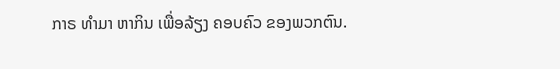ກາຣ ທຳມາ ຫາກິນ ເພື່ອລ້ຽງ ຄອບຄົວ ຂອງພວກຕົນ.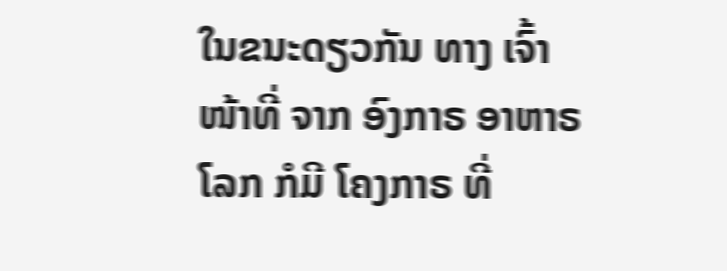ໃນຂນະດຽວກັນ ທາງ ເຈົ້າໜ້າທີ່ ຈາກ ອົງກາຣ ອາຫາຣ ໂລກ ກໍມີ ໂຄງກາຣ ທີ່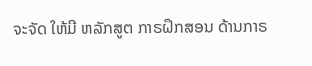ຈະຈັດ ໃຫ້ມີ ຫລັກສູຕ ກາຣຝຶກສອນ ດ້ານກາຣ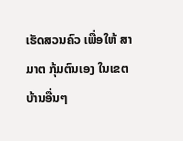ເຮັດສວນຄົວ ເພື່ອໃຫ້ ສາມາຕ ກຸ້ມຕົນເອງ ໃນເຂຕ ບ້ານອື່ນໆ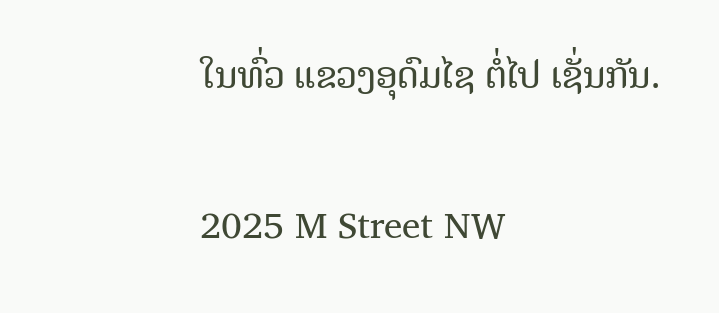ໃນທົ່ວ ແຂວງອຸດົມໄຊ ຕໍ່ໄປ ເຊັ່ນກັນ.

2025 M Street NW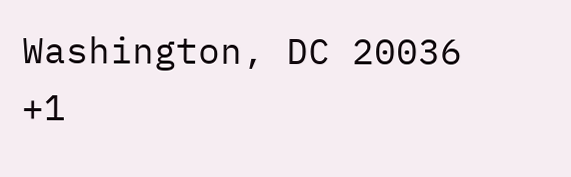Washington, DC 20036
+1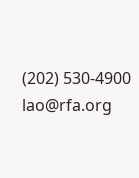(202) 530-4900
lao@rfa.org